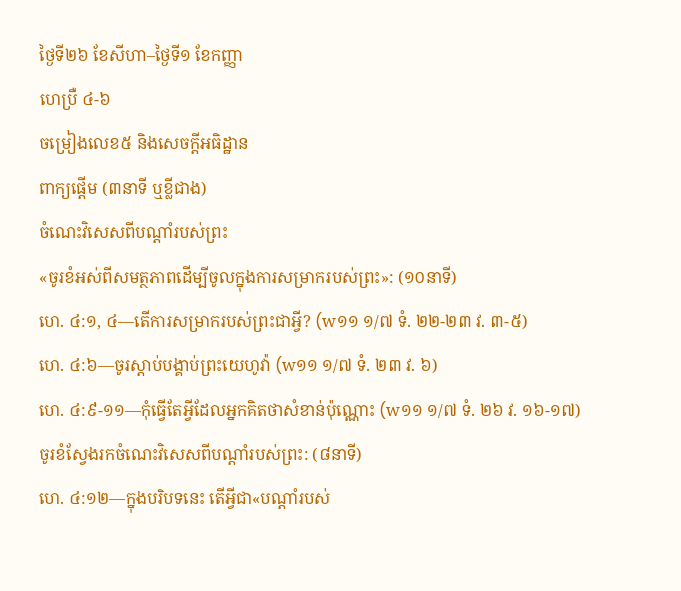ថ្ងៃទី២៦ ខែសីហា–ថ្ងៃទី១ ខែកញ្ញា
ហេប្រឺ ៤-៦
ចម្រៀងលេខ៥ និងសេចក្ដីអធិដ្ឋាន
ពាក្យផ្ដើម (៣នាទី ឬខ្លីជាង)
ចំណេះវិសេសពីបណ្ដាំរបស់ព្រះ
«ចូរខំអស់ពីសមត្ថភាពដើម្បីចូលក្នុងការសម្រាករបស់ព្រះ»: (១០នាទី)
ហេ. ៤:១, ៤—តើការសម្រាករបស់ព្រះជាអ្វី? (w១១ ១/៧ ទំ. ២២-២៣ វ. ៣-៥)
ហេ. ៤:៦—ចូរស្តាប់បង្គាប់ព្រះយេហូវ៉ា (w១១ ១/៧ ទំ. ២៣ វ. ៦)
ហេ. ៤:៩-១១—កុំធ្វើតែអ្វីដែលអ្នកគិតថាសំខាន់ប៉ុណ្ណោះ (w១១ ១/៧ ទំ. ២៦ វ. ១៦-១៧)
ចូរខំស្វែងរកចំណេះវិសេសពីបណ្ដាំរបស់ព្រះ: (៨នាទី)
ហេ. ៤:១២—ក្នុងបរិបទនេះ តើអ្វីជា«បណ្ដាំរបស់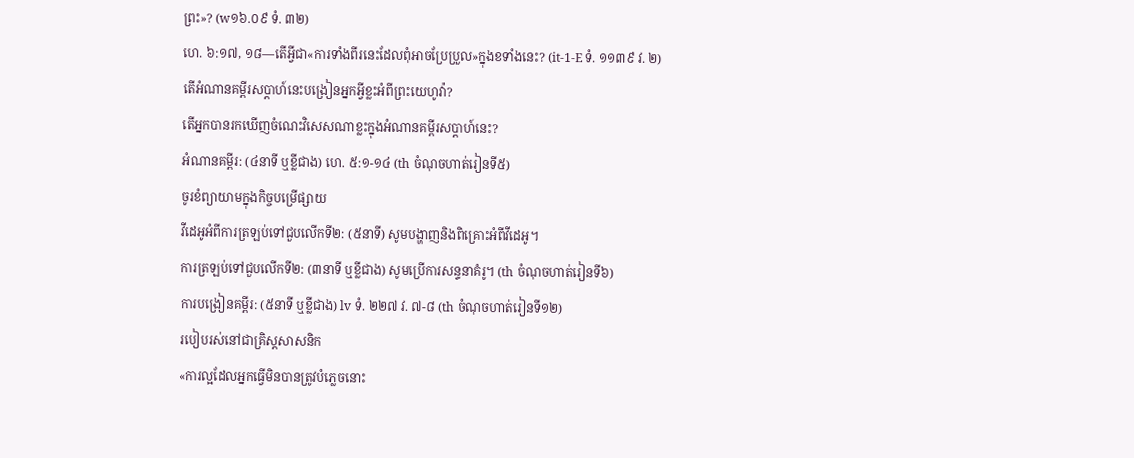ព្រះ»? (w១៦.០៩ ទំ. ៣២)
ហេ. ៦:១៧, ១៨—តើអ្វីជា«ការទាំងពីរនេះដែលពុំអាចប្រែប្រួល»ក្នុងខទាំងនេះ? (it-1-E ទំ. ១១៣៩ វ. ២)
តើអំណានគម្ពីរសប្ដាហ៍នេះបង្រៀនអ្នកអ្វីខ្លះអំពីព្រះយេហូវ៉ា?
តើអ្នកបានរកឃើញចំណេះវិសេសណាខ្លះក្នុងអំណានគម្ពីរសប្ដាហ៍នេះ?
អំណានគម្ពីរ: (៤នាទី ឬខ្លីជាង) ហេ. ៥:១-១៤ (th ចំណុចហាត់រៀនទី៥)
ចូរខំព្យាយាមក្នុងកិច្ចបម្រើផ្សាយ
វីដេអូអំពីការត្រឡប់ទៅជួបលើកទី២: (៥នាទី) សូមបង្ហាញនិងពិគ្រោះអំពីវីដេអូ។
ការត្រឡប់ទៅជួបលើកទី២: (៣នាទី ឬខ្លីជាង) សូមប្រើការសន្ទនាគំរូ។ (th ចំណុចហាត់រៀនទី៦)
ការបង្រៀនគម្ពីរ: (៥នាទី ឬខ្លីជាង) lv ទំ. ២២៧ វ. ៧-៨ (th ចំណុចហាត់រៀនទី១២)
របៀបរស់នៅជាគ្រិស្ដសាសនិក
«ការល្អដែលអ្នកធ្វើមិនបានត្រូវបំភ្លេចនោះ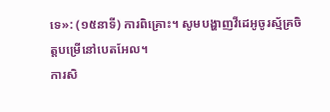ទេ»: (១៥នាទី) ការពិគ្រោះ។ សូមបង្ហាញវីដេអូចូរស្ម័គ្រចិត្តបម្រើនៅបេតអែល។
ការសិ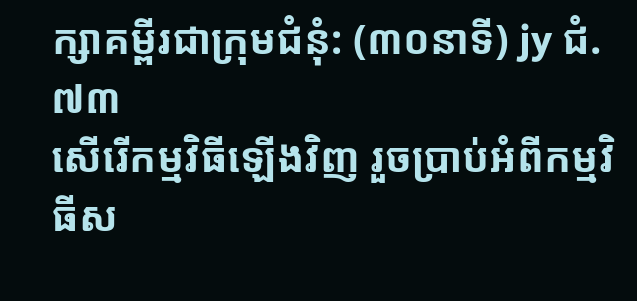ក្សាគម្ពីរជាក្រុមជំនុំ: (៣០នាទី) jy ជំ. ៧៣
សើរើកម្មវិធីឡើងវិញ រួចប្រាប់អំពីកម្មវិធីស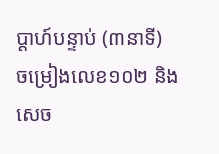ប្ដាហ៍បន្ទាប់ (៣នាទី)
ចម្រៀងលេខ១០២ និងសេច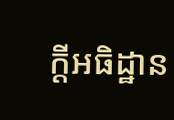ក្ដីអធិដ្ឋាន